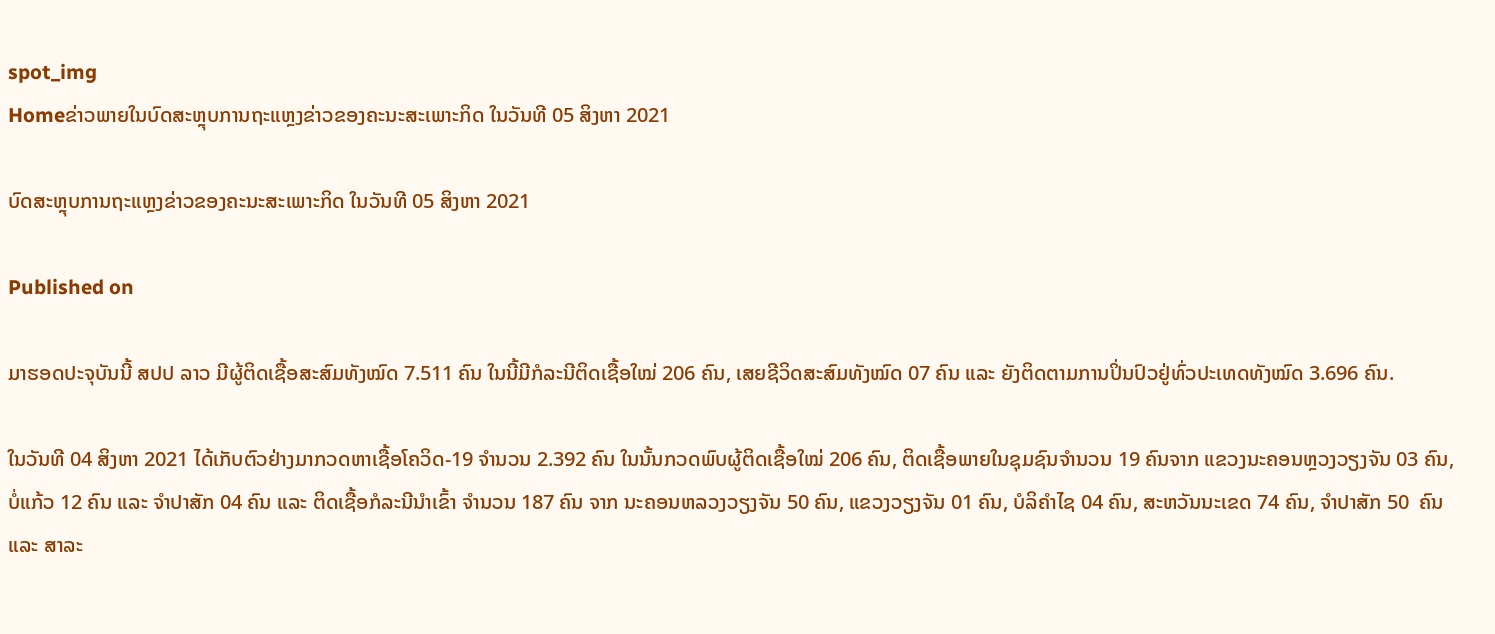spot_img
Homeຂ່າວພາຍໃນບົດສະຫຼຸບການຖະແຫຼງຂ່າວຂອງຄະນະສະເພາະກິດ ໃນວັນທີ 05 ສິງຫາ 2021

ບົດສະຫຼຸບການຖະແຫຼງຂ່າວຂອງຄະນະສະເພາະກິດ ໃນວັນທີ 05 ສິງຫາ 2021

Published on

ມາຮອດປະຈຸບັນນີ້ ສປປ ລາວ ມີຜູ້ຕິດເຊື້ອສະສົມທັງໝົດ 7.511 ຄົນ ໃນນີ້ມີກໍລະນີຕິດເຊື້ອໃໝ່ 206 ຄົນ, ເສຍຊີວິດສະສົມທັງໝົດ 07 ຄົນ ແລະ ຍັງຕິດຕາມການປິ່ນປົວຢູ່ທົ່ວປະເທດທັງໝົດ 3.696 ຄົນ.

ໃນວັນທີ 04 ສິງຫາ 2021 ໄດ້ເກັບຕົວຢ່າງມາກວດຫາເຊື້ອໂຄວິດ-19 ຈໍານວນ 2.392 ຄົນ ໃນນັ້ນກວດພົບຜູ້ຕິດເຊື້ອໃໝ່ 206 ຄົນ, ຕິດເຊື້ອພາຍໃນຊຸມຊົນຈໍານວນ 19 ຄົນຈາກ ແຂວງນະຄອນຫຼວງວຽງຈັນ 03 ຄົນ, ບໍ່ແກ້ວ 12 ຄົນ ແລະ ຈໍາປາສັກ 04 ຄົນ ແລະ ຕິດເຊື້ອກໍລະນີນໍາເຂົ້າ ຈໍານວນ 187 ຄົນ ຈາກ ນະຄອນຫລວງວຽງຈັນ 50 ຄົນ, ແຂວງວຽງຈັນ 01 ຄົນ, ບໍລິຄໍາໄຊ 04 ຄົນ, ສະຫວັນນະເຂດ 74 ຄົນ, ຈໍາປາສັກ 50  ຄົນ ແລະ ສາລະ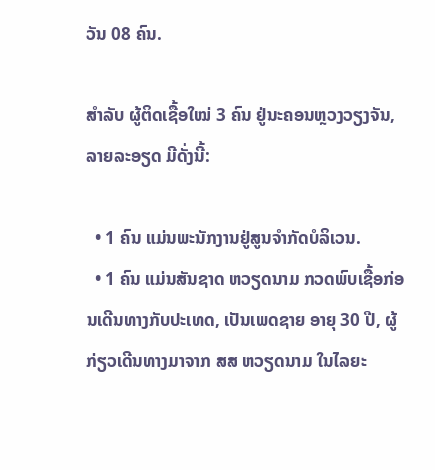ວັນ 08 ຄົນ.

ສຳລັບ ຜູ້ຕິດເຊື້ອໃໝ່ 3 ຄົນ ຢູ່ນະຄອນຫຼວງວຽງຈັນ, ລາຍລະອຽດ ມີດັ່ງນີ້:

  • 1 ຄົນ ແມ່ນພະນັກງານຢູ່ສູນຈຳກັດບໍລິເວນ.
  • 1 ຄົນ ແມ່ນສັນຊາດ ຫວຽດນາມ ກວດພົບເຊື້ອກ່ອນເດີນທາງກັບປະເທດ, ເປັນເພດຊາຍ ອາຍຸ 30 ປີ, ຜູ້ກ່ຽວເດີນທາງມາຈາກ ສສ ຫວຽດນາມ ໃນໄລຍະ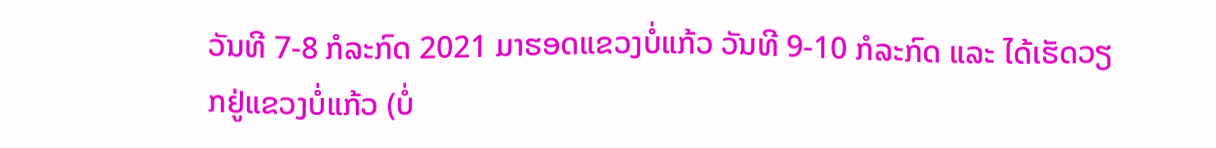ວັນທີ 7-8 ກໍລະກົດ 2021 ມາຮອດແຂວງບໍ່ແກ້ວ ວັນທີ 9-10 ກໍລະກົດ ແລະ ໄດ້ເຮັດວຽກຢູ່ແຂວງບໍ່ແກ້ວ (ບໍ່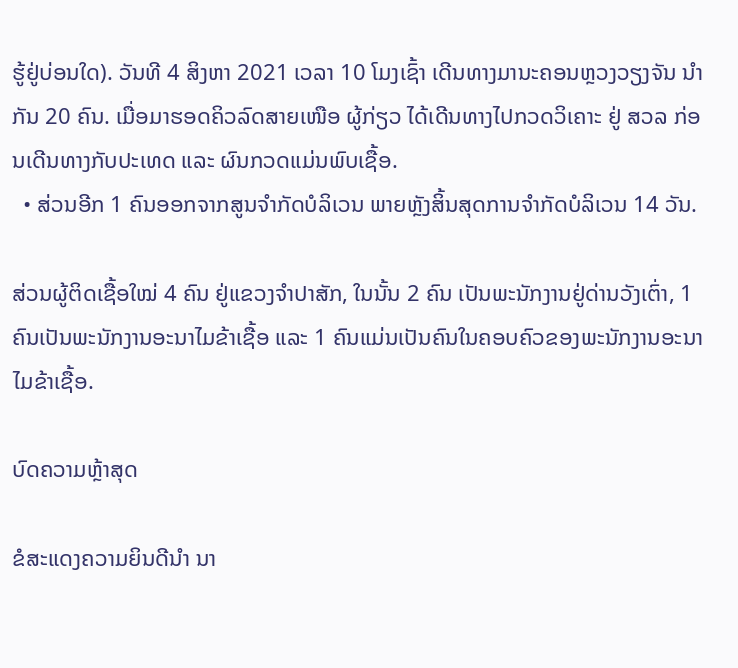ຮູ້ຢູ່ບ່ອນໃດ). ວັນທີ 4 ສິງຫາ 2021 ເວລາ 10 ໂມງເຊົ້າ ເດີນທາງມານະຄອນຫຼວງວຽງຈັນ ນຳກັນ 20 ຄົນ. ເມື່ອມາຮອດຄິວລົດສາຍເໜືອ ຜູ້ກ່ຽວ ໄດ້ເດີນທາງໄປກວດວິເຄາະ ຢູ່ ສວລ ກ່ອນເດີນທາງກັບປະເທດ ແລະ ຜົນກວດແມ່ນພົບເຊື້ອ.
  • ສ່ວນອີກ 1 ຄົນອອກຈາກສູນຈຳກັດບໍລິເວນ ພາຍຫຼັງສິ້ນສຸດການຈຳກັດບໍລິເວນ 14 ວັນ.

ສ່ວນຜູ້ຕິດເຊື້ອໃໝ່ 4 ຄົນ ຢູ່ແຂວງຈຳປາສັກ, ໃນນັ້ນ 2 ຄົນ ເປັນພະນັກງານຢູ່ດ່ານວັງເຕົ່າ, 1 ຄົນເປັນພະນັກງານອະນາໄມຂ້າເຊື້ອ ແລະ 1 ຄົນແມ່ນເປັນຄົນໃນຄອບຄົວຂອງພະນັກງານອະນາໄມຂ້າເຊື້ອ.

ບົດຄວາມຫຼ້າສຸດ

ຂໍສະແດງຄວາມຍິນດີນຳ ນາ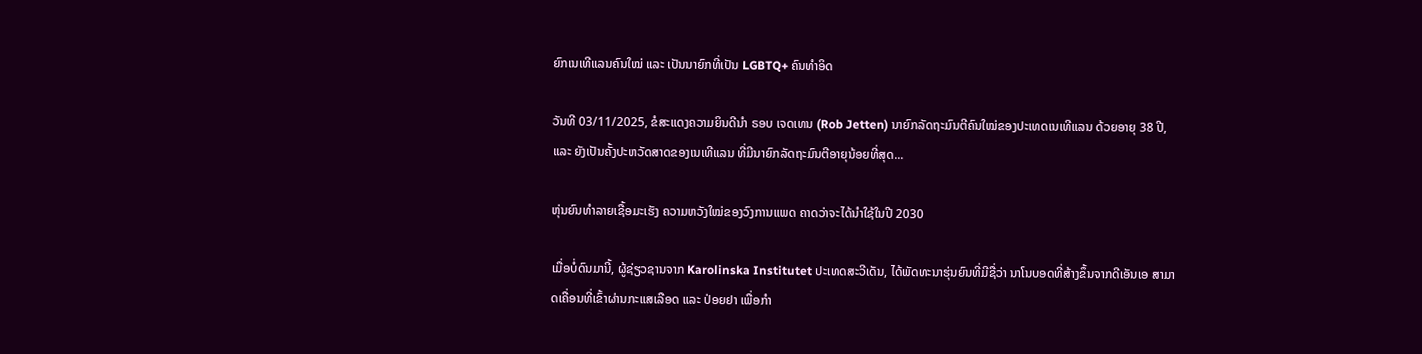ຍົກເນເທີແລນຄົນໃໝ່ ແລະ ເປັນນາຍົກທີ່ເປັນ LGBTQ+ ຄົນທຳອິດ

ວັນທີ 03/11/2025, ຂໍສະແດງຄວາມຍິນດີນຳ ຣອບ ເຈດເທນ (Rob Jetten) ນາຍົກລັດຖະມົນຕີຄົນໃໝ່ຂອງປະເທດເນເທີແລນ ດ້ວຍອາຍຸ 38 ປີ, ແລະ ຍັງເປັນຄັ້ງປະຫວັດສາດຂອງເນເທີແລນ ທີ່ມີນາຍົກລັດຖະມົນຕີອາຍຸນ້ອຍທີ່ສຸດ...

ຫຸ່ນຍົນທຳລາຍເຊື້ອມະເຮັງ ຄວາມຫວັງໃໝ່ຂອງວົງການແພດ ຄາດວ່າຈະໄດ້ນໍາໃຊ້ໃນປີ 2030

ເມື່ອບໍ່ດົນມານີ້, ຜູ້ຊ່ຽວຊານຈາກ Karolinska Institutet ປະເທດສະວີເດັນ, ໄດ້ພັດທະນາຮຸ່ນຍົນທີ່ມີຊື່ວ່າ ນາໂນບອດທີ່ສ້າງຂຶ້ນຈາກດີເອັນເອ ສາມາດເຄື່ອນທີ່ເຂົ້າຜ່ານກະແສເລືອດ ແລະ ປ່ອຍຢາ ເພື່ອກຳ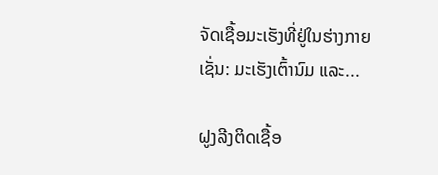ຈັດເຊື້ອມະເຮັງທີ່ຢູ່ໃນຮ່າງກາຍ ເຊັ່ນ: ມະເຮັງເຕົ້ານົມ ແລະ...

ຝູງລີງຕິດເຊື້ອ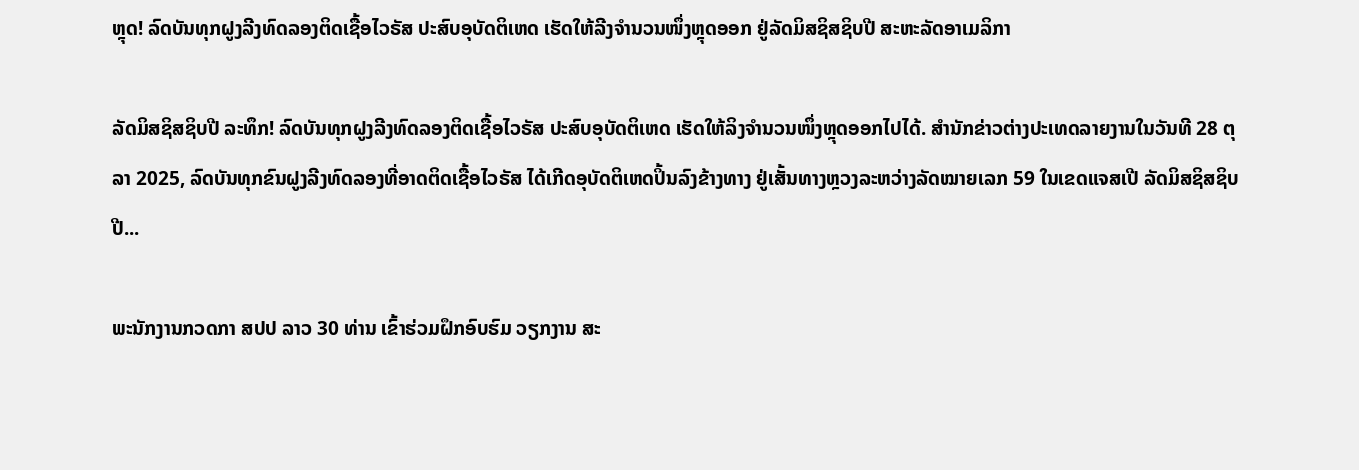ຫຼຸດ! ລົດບັນທຸກຝູງລີງທົດລອງຕິດເຊື້ອໄວຣັສ ປະສົບອຸບັດຕິເຫດ ເຮັດໃຫ້ລີງຈຳນວນໜຶ່ງຫຼຸດອອກ ຢູ່ລັດມິສຊິສຊິບປີ ສະຫະລັດອາເມລິກາ

ລັດມິສຊິສຊິບປີ ລະທຶກ! ລົດບັນທຸກຝູງລີງທົດລອງຕິດເຊື້ອໄວຣັສ ປະສົບອຸບັດຕິເຫດ ເຮັດໃຫ້ລິງຈຳນວນໜຶ່ງຫຼຸດອອກໄປໄດ້. ສຳນັກຂ່າວຕ່າງປະເທດລາຍງານໃນວັນທີ 28 ຕຸລາ 2025, ລົດບັນທຸກຂົນຝູງລີງທົດລອງທີ່ອາດຕິດເຊື້ອໄວຣັສ ໄດ້ເກີດອຸບັດຕິເຫດປິ້ນລົງຂ້າງທາງ ຢູ່ເສັ້ນທາງຫຼວງລະຫວ່າງລັດໝາຍເລກ 59 ໃນເຂດແຈສເປີ ລັດມິສຊິສຊິບປີ...

ພະນັກງານກວດກາ ສປປ ລາວ 30 ທ່ານ ເຂົ້າຮ່ວມຝຶກອົບຮົມ ວຽກງານ ສະ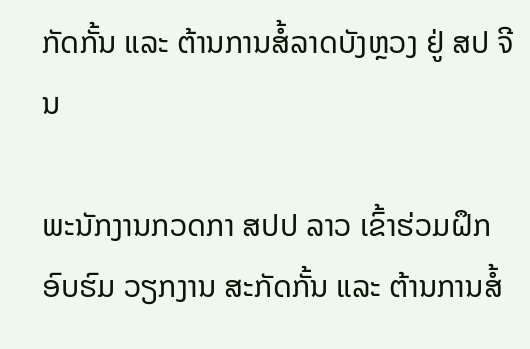ກັດກັ້ນ ແລະ ຕ້ານການສໍ້ລາດບັງຫຼວງ ຢູ່ ສປ ຈີນ

ພະນັກງານກວດກາ ສປປ ລາວ ເຂົ້າຮ່ວມຝຶກອົບຮົມ ວຽກງານ ສະກັດກັ້ນ ແລະ ຕ້ານການສໍ້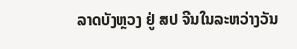ລາດບັງຫຼວງ ຢູ່ ສປ ຈີນໃນລະຫວ່າງວັນ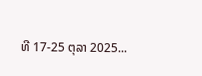ທີ 17-25 ຕຸລາ 2025...